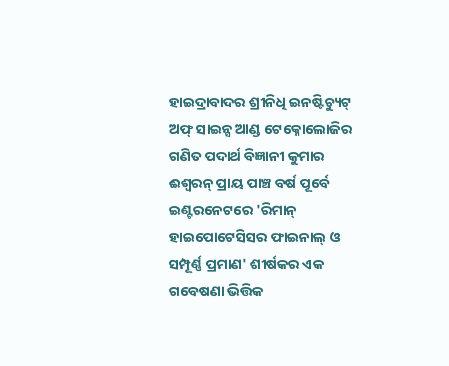ହାଇଦ୍ରାବାଦର ଶ୍ରୀନିଧି ଇନଷ୍ଟିଚ୍ୟୁଟ୍ ଅଫ୍ ସାଇନ୍ସ ଆଣ୍ଡ ଟେକ୍ନୋଲୋଜିର ଗଣିତ ପଦାର୍ଥ ବିଜ୍ଞାନୀ କୁମାର ଈଶ୍ୱରନ୍ ପ୍ରାୟ ପାଞ୍ଚ ବର୍ଷ ପୂର୍ବେ ଇଣ୍ଟରନେଟରେ 'ରିମାନ୍ ହାଇପୋଟେସିସର ଫାଇନାଲ୍ ଓ ସମ୍ପୂର୍ଣ୍ଣ ପ୍ରମାଣ' ଶୀର୍ଷକର ଏକ ଗବେଷଣା ଭିତ୍ତିକ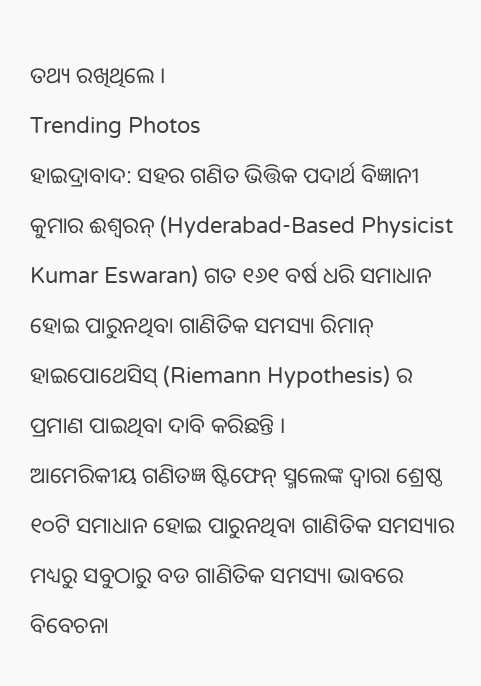ତଥ୍ୟ ରଖିଥିଲେ ।
Trending Photos
ହାଇଦ୍ରାବାଦ: ସହର ଗଣିତ ଭିତ୍ତିକ ପଦାର୍ଥ ବିଜ୍ଞାନୀ କୁମାର ଈଶ୍ୱରନ୍ (Hyderabad-Based Physicist Kumar Eswaran) ଗତ ୧୬୧ ବର୍ଷ ଧରି ସମାଧାନ ହୋଇ ପାରୁନଥିବା ଗାଣିତିକ ସମସ୍ୟା ରିମାନ୍ ହାଇପୋଥେସିସ୍ (Riemann Hypothesis) ର ପ୍ରମାଣ ପାଇଥିବା ଦାବି କରିଛନ୍ତି ।
ଆମେରିକୀୟ ଗଣିତଜ୍ଞ ଷ୍ଟିଫେନ୍ ସ୍ମଲେଙ୍କ ଦ୍ୱାରା ଶ୍ରେଷ୍ଠ ୧୦ଟି ସମାଧାନ ହୋଇ ପାରୁନଥିବା ଗାଣିତିକ ସମସ୍ୟାର ମଧ୍ୟରୁ ସବୁଠାରୁ ବଡ ଗାଣିତିକ ସମସ୍ୟା ଭାବରେ ବିବେଚନା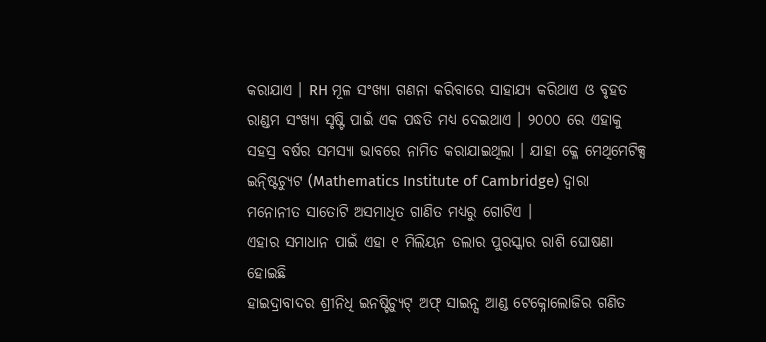କରାଯାଏ । RH ମୂଳ ସଂଖ୍ୟା ଗଣନା କରିବାରେ ସାହାଯ୍ୟ କରିଥାଏ ଓ ବୃହତ ରାଣ୍ଡମ ସଂଖ୍ୟା ସୃଷ୍ଟି ପାଇଁ ଏକ ପଦ୍ଧତି ମଧ୍ୟ ଦେଇଥାଏ । ୨୦୦୦ ରେ ଏହାକୁ ସହସ୍ର ବର୍ଷର ସମସ୍ୟା ଭାବରେ ନାମିତ କରାଯାଇଥିଲା । ଯାହା କ୍ଳେ ମେଥିମେଟିକ୍ସ ଇନ୍ଷ୍ଟିଚ୍ୟୁଟ (Mathematics Institute of Cambridge) ଦ୍ୱାରା ମନୋନୀତ ସାତୋଟି ଅସମାଧିତ ଗାଣିତ ମଧ୍ୟରୁ ଗୋଟିଏ ।
ଏହାର ସମାଧାନ ପାଇଁ ଏହା ୧ ମିଲିୟନ ଡଲାର ପୁରସ୍କାର ରାଶି ଘୋଷଣା ହୋଇଛି
ହାଇଦ୍ରାବାଦର ଶ୍ରୀନିଧି ଇନଷ୍ଟିଚ୍ୟୁଟ୍ ଅଫ୍ ସାଇନ୍ସ ଆଣ୍ଡ ଟେକ୍ନୋଲୋଜିର ଗଣିତ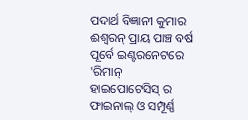ପଦାର୍ଥ ବିଜ୍ଞାନୀ କୁମାର ଈଶ୍ୱରନ୍ ପ୍ରାୟ ପାଞ୍ଚ ବର୍ଷ ପୂର୍ବେ ଇଣ୍ଟରନେଟରେ 'ରିମାନ୍ ହାଇପୋଟେସିସ୍ ର ଫାଇନାଲ୍ ଓ ସମ୍ପୂର୍ଣ୍ଣ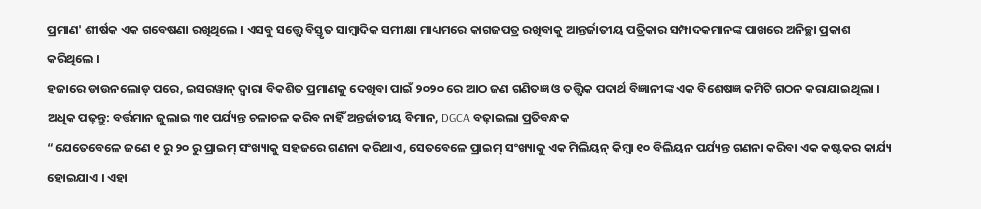ପ୍ରମାଣ' ଶୀର୍ଷକ ଏକ ଗବେଷଣା ରଖିଥିଲେ । ଏସବୁ ସତ୍ତ୍ୱେ ବିସ୍ତୃତ ସାମ୍ବାଦିକ ସମୀକ୍ଷା ମାଧ୍ୟମରେ କାଗଜପତ୍ର ରଖିବାକୁ ଆନ୍ତର୍ଜାତୀୟ ପତ୍ରିକାର ସମ୍ପାଦକମାନଙ୍କ ପାଖରେ ଅନିଚ୍ଛା ପ୍ରକାଶ କରିଥିଲେ ।
ହଜାରେ ଡାଉନଲୋଡ୍ ପରେ, ଇସରୱାନ୍ ଦ୍ୱାରା ବିକଶିତ ପ୍ରମାଣକୁ ଦେଖିବା ପାଇଁ ୨୦୨୦ ରେ ଆଠ ଜଣ ଗଣିତଜ୍ଞ ଓ ତତ୍ତ୍ୱିକ ପଦାର୍ଥ ବିଜ୍ଞାନୀଙ୍କ ଏକ ବିଶେଷଜ୍ଞ କମିଟି ଗଠନ କରାଯାଇଥିଲା ।
ଅଧିକ ପଢ଼ନ୍ତୁ: ବର୍ତ୍ତମାନ ଜୁଲାଇ ୩୧ ପର୍ଯ୍ୟନ୍ତ ଚଳାଚଳ କରିବ ନାହିଁ ଅନ୍ତର୍ଜାତୀୟ ବିମାନ, DGCA ବଢ଼ାଇଲା ପ୍ରତିବନ୍ଧକ
“ଯେତେବେଳେ ଜଣେ ୧ ରୁ ୨୦ ରୁ ପ୍ରାଇମ୍ ସଂଖ୍ୟାକୁ ସହଜରେ ଗଣନା କରିଥାଏ, ସେତବେଳେ ପ୍ରାଇମ୍ ସଂଖ୍ୟାକୁ ଏକ ମିଲିୟନ୍ କିମ୍ବା ୧୦ ବିଲିୟନ ପର୍ଯ୍ୟନ୍ତ ଗଣନା କରିବା ଏକ କଷ୍ଟକର କାର୍ଯ୍ୟ ହୋଇଯାଏ । ଏହା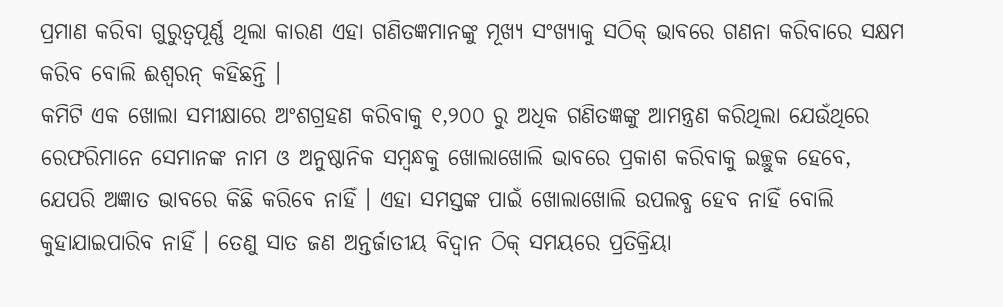ପ୍ରମାଣ କରିବା ଗୁରୁତ୍ୱପୂର୍ଣ୍ଣ ଥିଲା କାରଣ ଏହା ଗଣିତଜ୍ଞମାନଙ୍କୁ ମୂଖ୍ୟ ସଂଖ୍ୟାକୁ ସଠିକ୍ ଭାବରେ ଗଣନା କରିବାରେ ସକ୍ଷମ କରିବ ବୋଲି ଈଶ୍ୱରନ୍ କହିଛନ୍ତି ।
କମିଟି ଏକ ଖୋଲା ସମୀକ୍ଷାରେ ଅଂଶଗ୍ରହଣ କରିବାକୁ ୧,୨୦୦ ରୁ ଅଧିକ ଗଣିତଜ୍ଞଙ୍କୁ ଆମନ୍ତ୍ରଣ କରିଥିଲା ଯେଉଁଥିରେ ରେଫରିମାନେ ସେମାନଙ୍କ ନାମ ଓ ଅନୁଷ୍ଠାନିକ ସମ୍ବନ୍ଧକୁ ଖୋଲାଖୋଲି ଭାବରେ ପ୍ରକାଶ କରିବାକୁ ଇଚ୍ଛୁକ ହେବେ, ଯେପରି ଅଜ୍ଞାତ ଭାବରେ କିଛି କରିବେ ନାହିଁ । ଏହା ସମସ୍ତଙ୍କ ପାଇଁ ଖୋଲାଖୋଲି ଉପଲବ୍ଧ ହେବ ନାହିଁ ବୋଲି କୁହାଯାଇପାରିବ ନାହିଁ । ତେଣୁ ସାତ ଜଣ ଅନ୍ତର୍ଜାତୀୟ ବିଦ୍ୱାନ ଠିକ୍ ସମୟରେ ପ୍ରତିକ୍ରିୟା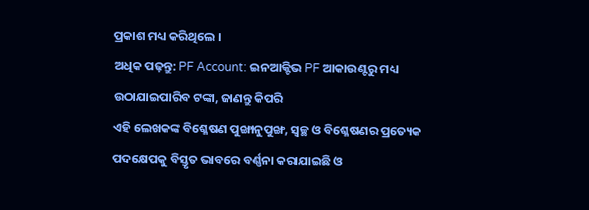ପ୍ରକାଶ ମଧ୍ୟ କରିଥିଲେ ।
ଅଧିକ ପଢ଼ନ୍ତୁ: PF Account: ଇନଆକ୍ଟିଭ PF ଆକାଉଣ୍ଟରୁ ମଧ୍ୟ ଉଠାଯାଇପାରିବ ଟଙ୍କା, ଜାଣନ୍ତୁ କିପରି
ଏହି ଲେଖକଙ୍କ ବିଶ୍ଳେଷଣ ପୁଙ୍ଖାନୁପୁଙ୍ଖ, ସ୍ୱଚ୍ଛ ଓ ବିଶ୍ଳେଷଣର ପ୍ରତ୍ୟେକ ପଦକ୍ଷେପକୁ ବିସ୍ତୃତ ଭାବରେ ବର୍ଣ୍ଣନା କରାଯାଇଛି ଓ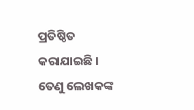ପ୍ରତିଷ୍ଠିତ କରାଯାଇଛି । ତେଣୁ ଲେଖକଙ୍କ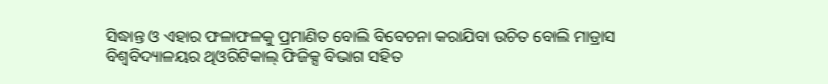ସିଦ୍ଧାନ୍ତ ଓ ଏହାର ଫଳାଫଳକୁ ପ୍ରମାଣିତ ବୋଲି ବିବେଚନା କରାଯିବା ଉଚିତ ବୋଲି ମାଡ୍ରାସ ବିଶ୍ୱବିଦ୍ୟାଳୟର ଥିଓରିଟିକାଲ୍ ଫିଜିକ୍ସ ବିଭାଗ ସହିତ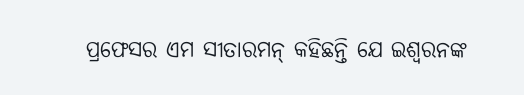ପ୍ରଫେସର ଏମ ସୀତାରମନ୍ କହିଛନ୍ତି ଯେ ଇଶ୍ୱରନଙ୍କ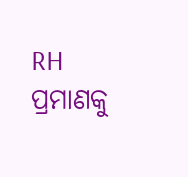RH ପ୍ରମାଣକୁ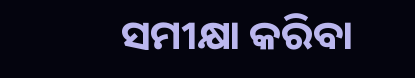ସମୀକ୍ଷା କରିବା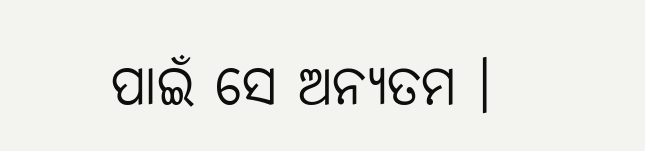ପାଇଁ ସେ ଅନ୍ୟତମ ।